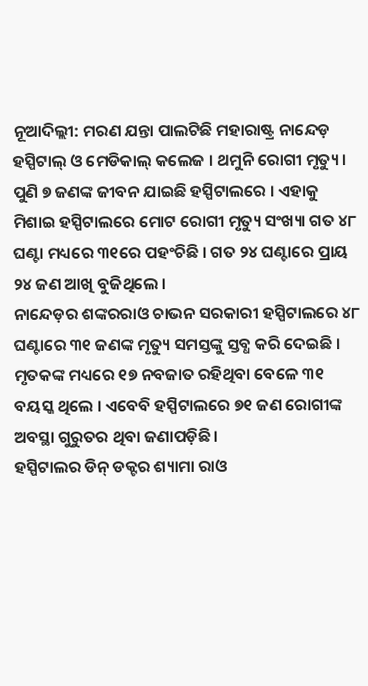ନୂଆଦିଲ୍ଲୀ: ମରଣ ଯନ୍ତା ପାଲଟିଛି ମହାରାଷ୍ଟ୍ର ନାନ୍ଦେଡ଼ ହସ୍ପିଟାଲ୍ ଓ ମେଡିକାଲ୍ କଲେଜ । ଥମୁନି ରୋଗୀ ମୃତ୍ୟୁ । ପୁଣି ୭ ଜଣଙ୍କ ଜୀବନ ଯାଇଛି ହସ୍ପିଟାଲରେ । ଏହାକୁ ମିଶାଇ ହସ୍ପିଟାଲରେ ମୋଟ ରୋଗୀ ମୃତ୍ୟୁ ସଂଖ୍ୟା ଗତ ୪୮ ଘଣ୍ଟା ମଧ୍ୟରେ ୩୧ରେ ପହଂଚିଛି । ଗତ ୨୪ ଘଣ୍ଟାରେ ପ୍ରାୟ ୨୪ ଜଣ ଆଖି ବୁଜିଥିଲେ ।
ନାନ୍ଦେଡ଼ର ଶଙ୍କରରାଓ ଚାଭନ ସରକାରୀ ହସ୍ପିଟାଲରେ ୪୮ ଘଣ୍ଟାରେ ୩୧ ଜଣଙ୍କ ମୃତ୍ୟୁ ସମସ୍ତଙ୍କୁ ସ୍ତବ୍ଧ କରି ଦେଇଛି । ମୃତକଙ୍କ ମଧ୍ୟରେ ୧୭ ନବଜାତ ରହିଥିବା ବେଳେ ୩୧ ବୟସ୍କ ଥିଲେ । ଏବେବି ହସ୍ପିଟାଲରେ ୭୧ ଜଣ ରୋଗୀଙ୍କ ଅବସ୍ଥା ଗୁରୁତର ଥିବା ଜଣାପଡ଼ିଛି ।
ହସ୍ପିଟାଲର ଡିନ୍ ଡକ୍ଟର ଶ୍ୟାମା ରାଓ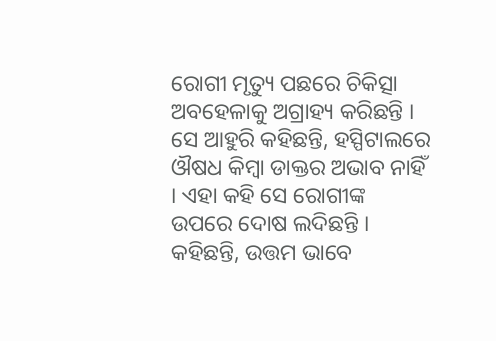ରୋଗୀ ମୃତ୍ୟୁ ପଛରେ ଚିକିତ୍ସା ଅବହେଳାକୁ ଅଗ୍ରାହ୍ୟ କରିଛନ୍ତି । ସେ ଆହୁରି କହିଛନ୍ତି, ହସ୍ପିଟାଲରେ ଔଷଧ କିମ୍ବା ଡାକ୍ତର ଅଭାବ ନାହିଁ । ଏହା କହି ସେ ରୋଗୀଙ୍କ ଉପରେ ଦୋଷ ଲଦିଛନ୍ତି । କହିଛନ୍ତି, ଉତ୍ତମ ଭାବେ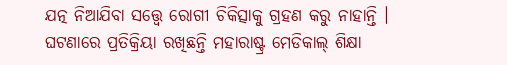ଯତ୍ନ ନିଆଯିବା ସତ୍ତ୍ୱେ ରୋଗୀ ଚିକିତ୍ସାକୁ ଗ୍ରହଣ କରୁ ନାହାନ୍ତି ।
ଘଟଣାରେ ପ୍ରତିକ୍ରିୟା ରଖିଛନ୍ତି ମହାରାଷ୍ଟ୍ର ମେଡିକାଲ୍ ଶିକ୍ଷା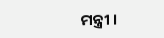ମନ୍ତ୍ରୀ ।